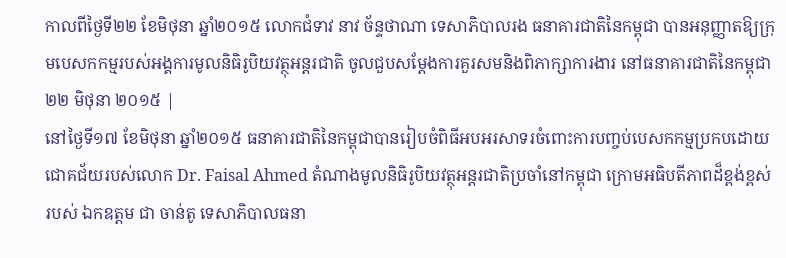កាលពីថ្ងៃទី២២ ខែមិថុនា ឆ្នាំ២០១៥ លោកជំទាវ នាវ ច័ន្ទថាណា ទេសាភិបាលរង ធនាគារជាតិនៃកម្ពុជា បានអនុញ្ញាតឱ្យក្រុមបេសកកម្មរបស់អង្គការមូលនិធិរូបិយវត្ថុអន្តរជាតិ ចូលជួបសម្តែងការគួរសមនិងពិភាក្សាការងារ នៅធនាគារជាតិនៃកម្ពុជា
២២ មិថុនា ២០១៥ |
នៅថ្ងៃទី១៧ ខែមិថុនា ឆ្នាំ២០១៥ ធនាគារជាតិនៃកម្ពុជាបានរៀបចំពិធីអបអរសាទរចំពោះការបញ្ចប់បេសកកម្មប្រកបដោយជោគជ័យរបស់លោក Dr. Faisal Ahmed តំណាងមូលនិធិរូបិយវត្ថុអន្តរជាតិប្រចាំនៅកម្ពុជា ក្រោមអធិបតីភាពដ៏ខ្ពង់ខ្ពស់របស់ ឯកឧត្តម ជា ចាន់តូ ទេសាភិបាលធនា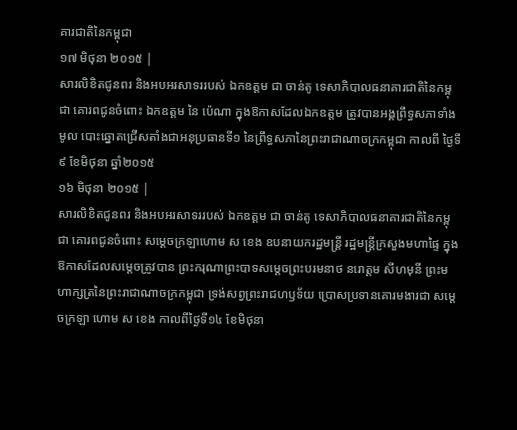គារជាតិនៃកម្ពុជា
១៧ មិថុនា ២០១៥ |
សារលិខិតជូនពរ និងអបអរសាទររបស់ ឯកឧត្តម ជា ចាន់តូ ទេសាភិបាលធនាគារជាតិនៃកម្ពុជា គោរពជូនចំពោះ ឯកឧត្តម នៃ ប៉េណា ក្នុងឱកាសដែលឯកឧត្តម ត្រូវបានអង្គព្រឹទ្ធសភាទាំងមូល បោះឆ្នោតជ្រើសតាំងជាអនុប្រធានទី១ នៃព្រឹទ្ធសភានៃព្រះរាជាណាចក្រកម្ពុជា កាលពី ថ្ងៃទី៩ ខែមិថុនា ឆ្នាំ២០១៥
១៦ មិថុនា ២០១៥ |
សារលិខិតជូនពរ និងអបអរសាទររបស់ ឯកឧត្តម ជា ចាន់តូ ទេសាភិបាលធនាគារជាតិនៃកម្ពុជា គោរពជូនចំពោះ សម្តេចក្រឡាហោម ស ខេង ឧបនាយករដ្ឋមន្ត្រី រដ្ឋមន្ត្រីក្រសួងមហាផ្ទៃ ក្នុងឱកាសដែលសម្តេចត្រូវបាន ព្រះករុណាព្រះបាទសម្តេចព្រះបរមនាថ នរោត្តម សីហមុនី ព្រះមហាក្សត្រនៃព្រះរាជាណាចក្រកម្ពុជា ទ្រង់សព្វព្រះរាជហឫទ័យ ប្រោសប្រទានគោរមងារជា សម្តេចក្រឡា ហោម ស ខេង កាលពីថ្ងៃទី១៤ ខែមិថុនា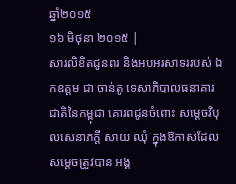ឆ្នាំ២០១៥
១៦ មិថុនា ២០១៥ |
សារលិខិតជូនពរ និងអបអរសាទររបស់ ឯកឧត្តម ជា ចាន់តូ ទេសាភិបាលធនាគារជាតិនៃកម្ពុជា គោរពជូនចំពោះ សម្តេចវិបុលសេនាភក្តី សាយ ឈុំ ក្នុងឱកាសដែលសម្តេចត្រូវបាន អង្គ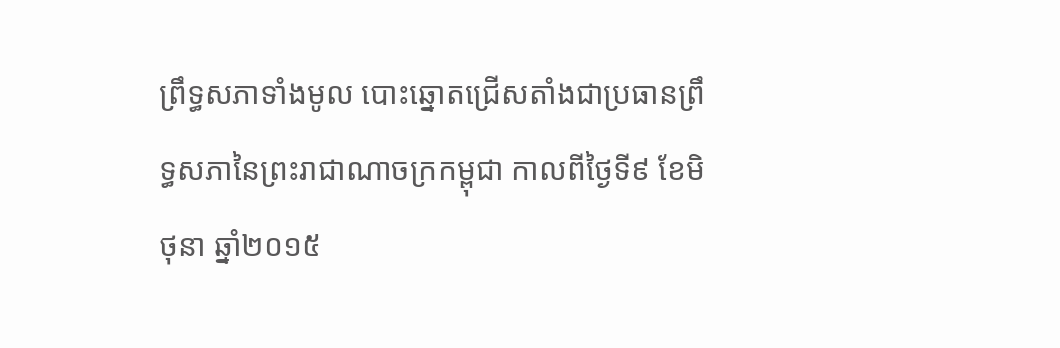ព្រឹទ្ធសភាទាំងមូល បោះឆ្នោតជ្រើសតាំងជាប្រធានព្រឹទ្ធសភានៃព្រះរាជាណាចក្រកម្ពុជា កាលពីថ្ងៃទី៩ ខែមិថុនា ឆ្នាំ២០១៥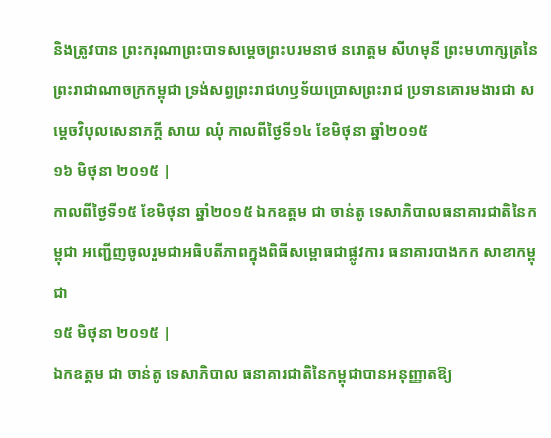និងត្រូវបាន ព្រះករុណាព្រះបាទសម្តេចព្រះបរមនាថ នរោត្តម សីហមុនី ព្រះមហាក្សត្រនៃព្រះរាជាណាចក្រកម្ពុជា ទ្រង់សព្វព្រះរាជហឫទ័យប្រោសព្រះរាជ ប្រទានគោរមងារជា សម្តេចវិបុលសេនាភក្តី សាយ ឈុំ កាលពីថ្ងៃទី១៤ ខែមិថុនា ឆ្នាំ២០១៥
១៦ មិថុនា ២០១៥ |
កាលពីថ្ងៃទី១៥ ខែមិថុនា ឆ្នាំ២០១៥ ឯកឧត្តម ជា ចាន់តូ ទេសាភិបាលធនាគារជាតិនៃកម្ពុជា អញ្ជើញចូលរួមជាអធិបតីភាពក្នុងពិធីសម្ពោធជាផ្លូវការ ធនាគារបាងកក សាខាកម្ពុជា
១៥ មិថុនា ២០១៥ |
ឯកឧត្តម ជា ចាន់តូ ទេសាភិបាល ធនាគារជាតិនៃកម្ពុជាបានអនុញ្ញាតឱ្យ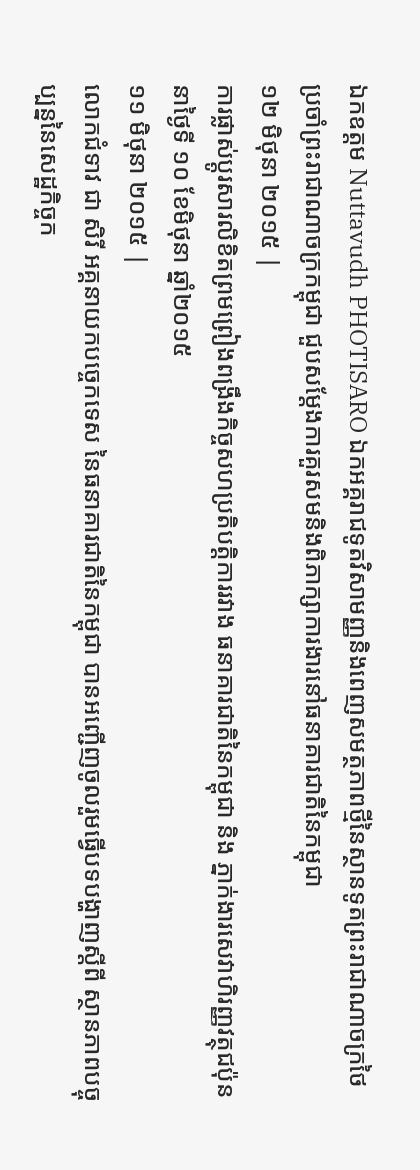ឯកឧត្តម Nuttavudh PHOTISARO ឯកអគ្គរាជទូតវិសាមញ្ញនិងពេញសមត្ថភាពថ្មីនៃស្ថានទូតព្រះរាជាណាចក្រថៃប្រចាំព្រះរាជាណាចក្រកម្ពុជា ជួបសម្ដែងការគួរសមនិងពិភាក្សាការងារនៅធនាគារជាតិនៃកម្ពុជា
១២ មិថុនា ២០១៥ |
ការផ្លាស់ប្តូរសារលិខិតព្រមព្រៀងពង្រឹងកិច្ចសហប្រតិបត្តិការរវាង ធនាគារជាតិនៃកម្ពុជា និង ភ្នាក់ងារសេវាហិរញ្ញវត្ថុជប៉ុន នាថ្ងៃទី ១០ ខែមិថុនា ឆ្នាំ២០១៥
១១ មិថុនា ២០១៥ |
លោកជំទាវ ជា សិរី អគ្គនាយកបច្ចេកទេស នៃធនាគារជាតិនៃកម្ពុជា បានអញ្ជើញចូលរួមធ្វើបទបង្ហាញស្ដីពី ស្ថានភាពបច្ចុប្បន្ននៃសេដ្ឋកិច្ចក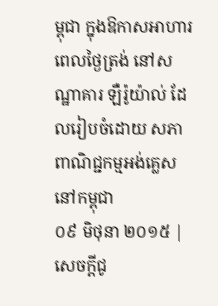ម្ពុជា ក្នុងឱកាសអាហារពេលថ្ងៃត្រង់ នៅសណ្ឋាគារ ឡឺរ៉ូយ៉ាល់ ដែលរៀបចំដោយ សភាពាណិជ្ជកម្មអង់គ្លេសនៅកម្ពុជា
០៩ មិថុនា ២០១៥ |
សេចក្តីជូ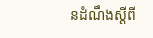នដំណឹងស្តីពី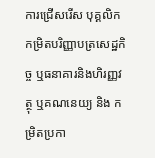ការជ្រើសរើស បុគ្គលិក កម្រិតបរិញ្ញាបត្រសេដ្ឋកិច្ច ឬធនាគារនិងហិរញ្ញវត្ថុ ឬគណនេយ្យ និង កម្រិតប្រកា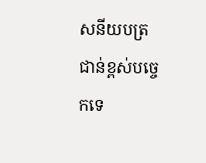សនីយបត្រជាន់ខ្ពស់បច្ចេកទេ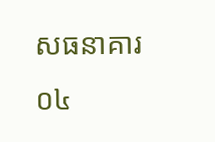សធនាគារ
០៤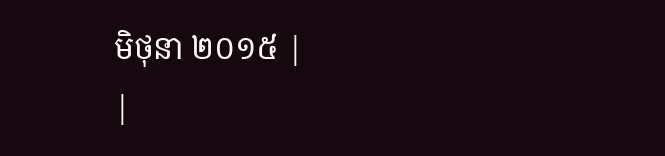មិថុនា ២០១៥ |
|